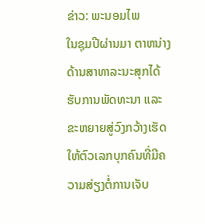ຂ່າວ: ພະນອມໄພ
ໃນຊຸມປີຜ່ານມາ ຕາຫນ່າງດ້ານສາທາລະນະສຸກໄດ້ຮັບການພັດທະນາ ແລະ ຂະຫຍາຍສູ່ວົງກວ້າງເຮັດໃຫ້ຕົວເລກບຸກຄົນທີ່ມີຄວາມສ່ຽງຕໍ່ການເຈັບ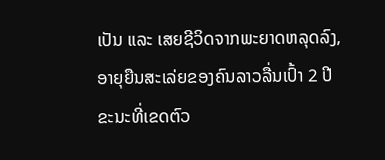ເປັນ ແລະ ເສຍຊີວິດຈາກພະຍາດຫລຸດລົງ, ອາຍຸຍືນສະເລ່ຍຂອງຄົນລາວລື່ນເປົ້າ 2 ປີ ຂະນະທີ່ເຂດຕົວ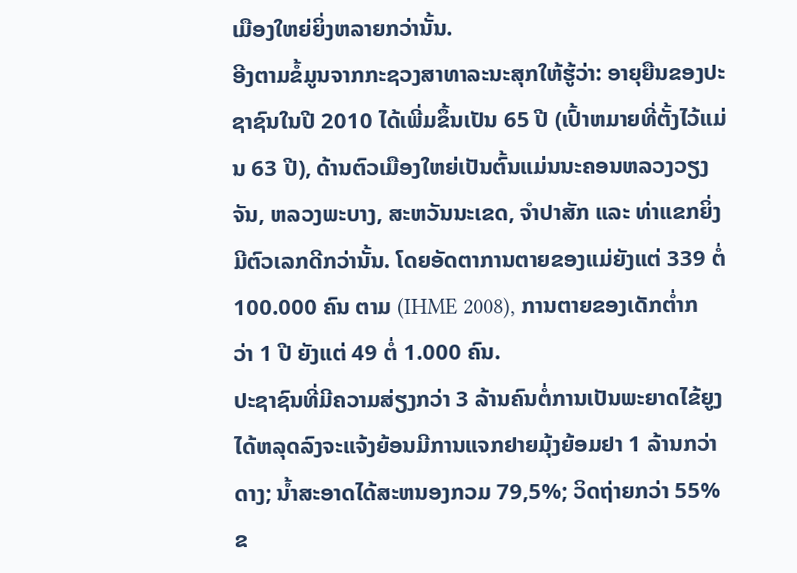ເມືອງໃຫຍ່ຍິ່ງຫລາຍກວ່ານັ້ນ.
ອີງຕາມຂໍ້ມູນຈາກກະຊວງສາທາລະນະສຸກໃຫ້ຮູ້ວ່າ: ອາຍຸຍືນຂອງປະຊາຊົນໃນປີ 2010 ໄດ້ເພີ່ມຂຶ້ນເປັນ 65 ປີ (ເປົ້າຫມາຍທີ່ຕັ້ງໄວ້ແມ່ນ 63 ປີ), ດ້ານຕົວເມືອງໃຫຍ່ເປັນຕົ້ນແມ່ນນະຄອນຫລວງວຽງຈັນ, ຫລວງພະບາງ, ສະຫວັນນະເຂດ, ຈຳປາສັກ ແລະ ທ່າແຂກຍິ່ງມີຕົວເລກດີກວ່ານັ້ນ. ໂດຍອັດຕາການຕາຍຂອງແມ່ຍັງແຕ່ 339 ຕໍ່ 100.000 ຄົນ ຕາມ (IHME 2008), ການຕາຍຂອງເດັກຕ່ຳກວ່າ 1 ປີ ຍັງແຕ່ 49 ຕໍ່ 1.000 ຄົນ.
ປະຊາຊົນທີ່ມີຄວາມສ່ຽງກວ່າ 3 ລ້ານຄົນຕໍ່ການເປັນພະຍາດໄຂ້ຍູງໄດ້ຫລຸດລົງຈະແຈ້ງຍ້ອນມີການແຈກຢາຍມຸ້ງຍ້ອມຢາ 1 ລ້ານກວ່າດາງ; ນ້ຳສະອາດໄດ້ສະຫນອງກວມ 79,5%; ວິດຖ່າຍກວ່າ 55% ຂ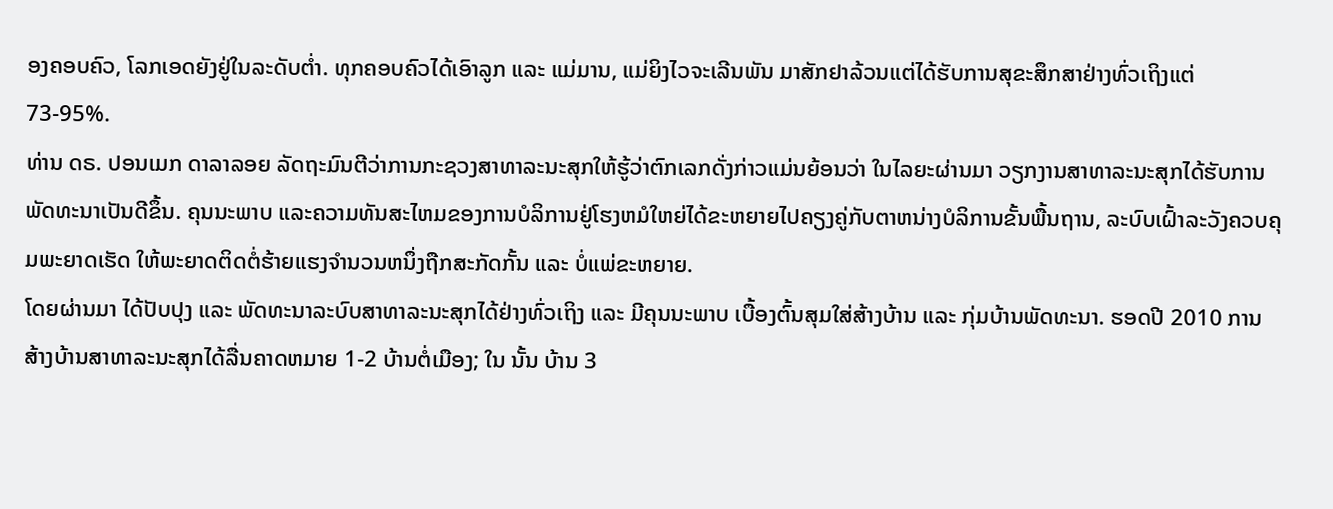ອງຄອບຄົວ, ໂລກເອດຍັງຢູ່ໃນລະດັບຕ່ຳ. ທຸກຄອບຄົວໄດ້ເອົາລູກ ແລະ ແມ່ມານ, ແມ່ຍິງໄວຈະເລີນພັນ ມາສັກຢາລ້ວນແຕ່ໄດ້ຮັບການສຸຂະສຶກສາຢ່າງທົ່ວເຖິງແຕ່ 73-95%.
ທ່ານ ດຣ. ປອນເມກ ດາລາລອຍ ລັດຖະມົນຕີວ່າການກະຊວງສາທາລະນະສຸກໃຫ້ຮູ້ວ່າຕົກເລກດັ່ງກ່າວແມ່ນຍ້ອນວ່າ ໃນໄລຍະຜ່ານມາ ວຽກງານສາທາລະນະສຸກໄດ້ຮັບການພັດທະນາເປັນດີຂຶ້ນ. ຄຸນນະພາບ ແລະຄວາມທັນສະໄຫມຂອງການບໍລິການຢູ່ໂຮງຫມໍໃຫຍ່ໄດ້ຂະຫຍາຍໄປຄຽງຄູ່ກັບຕາຫນ່າງບໍລິການຂັ້ນພື້ນຖານ, ລະບົບເຝົ້າລະວັງຄວບຄຸມພະຍາດເຮັດ ໃຫ້ພະຍາດຕິດຕໍ່ຮ້າຍແຮງຈຳນວນຫນຶ່ງຖືກສະກັດກັ້ນ ແລະ ບໍ່ແພ່ຂະຫຍາຍ.
ໂດຍຜ່ານມາ ໄດ້ປັບປຸງ ແລະ ພັດທະນາລະບົບສາທາລະນະສຸກໄດ້ຢ່າງທົ່ວເຖິງ ແລະ ມີຄຸນນະພາບ ເບື້ອງຕົ້ນສຸມໃສ່ສ້າງບ້ານ ແລະ ກຸ່ມບ້ານພັດທະນາ. ຮອດປີ 2010 ການສ້າງບ້ານສາທາລະນະສຸກໄດ້ລື່ນຄາດຫມາຍ 1-2 ບ້ານຕໍ່ເມືອງ; ໃນ ນັ້ນ ບ້ານ 3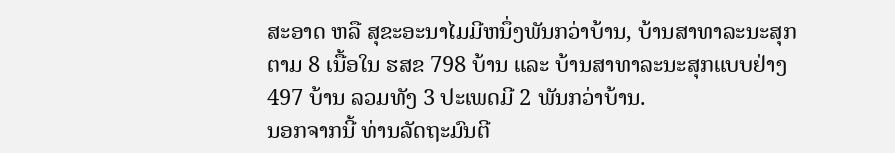ສະອາດ ຫລື ສຸຂະອະນາໄມມີຫນຶ່ງພັນກວ່າບ້ານ, ບ້ານສາທາລະນະສຸກຕາມ 8 ເນື້ອໃນ ຮສຂ 798 ບ້ານ ແລະ ບ້ານສາທາລະນະສຸກແບບຢ່າງ 497 ບ້ານ ລວມທັງ 3 ປະເພດມີ 2 ພັນກວ່າບ້ານ.
ນອກຈາກນີ້ ທ່ານລັດຖະມົນຕີ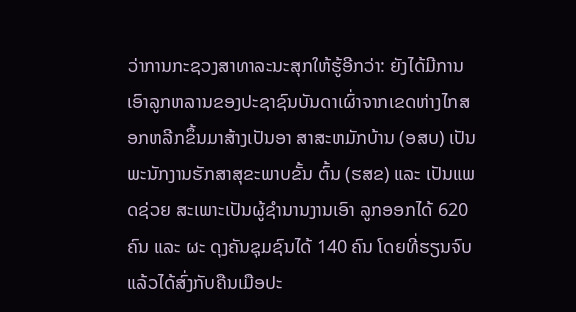ວ່າການກະຊວງສາທາລະນະສຸກໃຫ້ຮູ້ອີກວ່າ: ຍັງໄດ້ມີການເອົາລູກຫລານຂອງປະຊາຊົນບັນດາເຜົ່າຈາກເຂດຫ່າງໄກສອກຫລີກຂຶ້ນມາສ້າງເປັນອາ ສາສະຫມັກບ້ານ (ອສບ) ເປັນ ພະນັກງານຮັກສາສຸຂະພາບຂັ້ນ ຕົ້ນ (ຮສຂ) ແລະ ເປັນແພດຊ່ວຍ ສະເພາະເປັນຜູ້ຊຳນານງານເອົາ ລູກອອກໄດ້ 620 ຄົນ ແລະ ຜະ ດຸງຄັນຊຸມຊົນໄດ້ 140 ຄົນ ໂດຍທີ່ຮຽນຈົບແລ້ວໄດ້ສົ່ງກັບຄືນເມືອປະ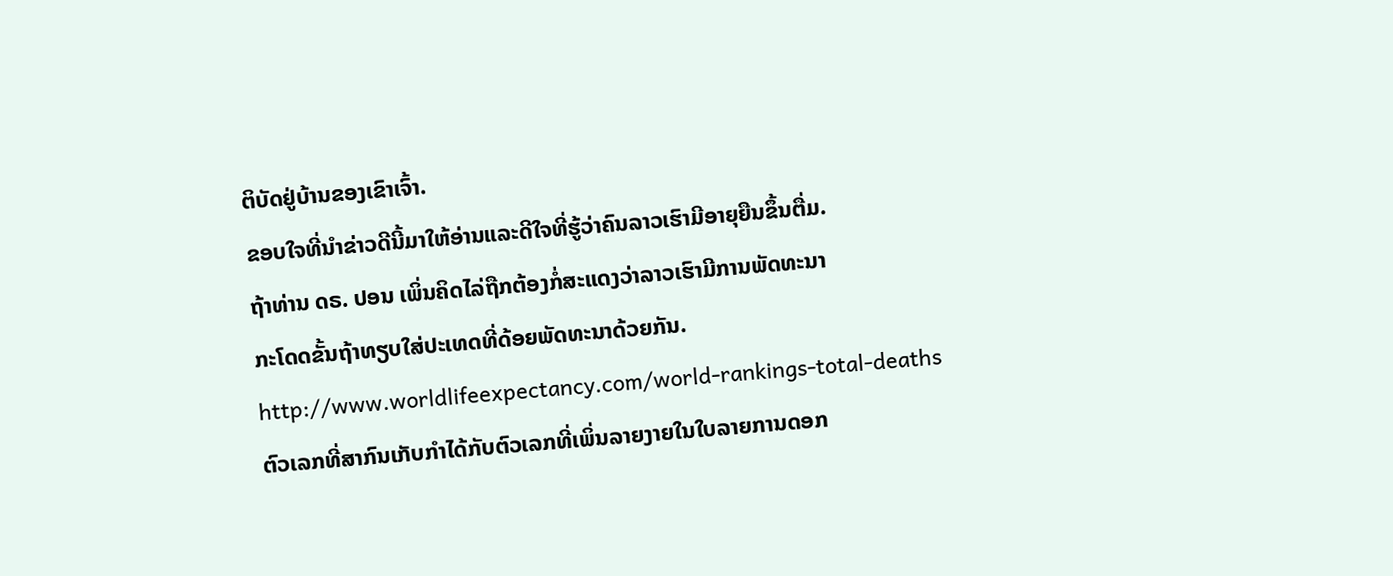ຕິບັດຢູ່ບ້ານຂອງເຂົາເຈົ້າ.
ຂອບໃຈທີ່ນໍາຂ່າວດີນີ້ມາໃຫ້ອ່ານແລະດີໃຈທີ່ຮູ້ວ່າຄົນລາວເຮົາມີອາຍຸຍືນຂຶ້ນຕື່ມ.
ຖ້າທ່ານ ດຣ. ປອນ ເພິ່ນຄິດໄລ່ຖືກຕ້ອງກໍ່ສະແດງວ່າລາວເຮົາມີການພັດທະນາ
ກະໂດດຂັ້ນຖ້າທຽບໃສ່ປະເທດທີ່ດ້ອຍພັດທະນາດ້ວຍກັນ.
http://www.worldlifeexpectancy.com/world-rankings-total-deaths
ຕົວເລກທີ່ສາກົນເກັບກໍາໄດ້ກັບຕົວເລກທີ່ເພິ່ນລາຍງາຍໃນໃບລາຍການດອກ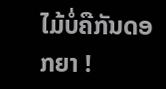ໄມ້ບໍ່ຄືກັນດອກຍາ !